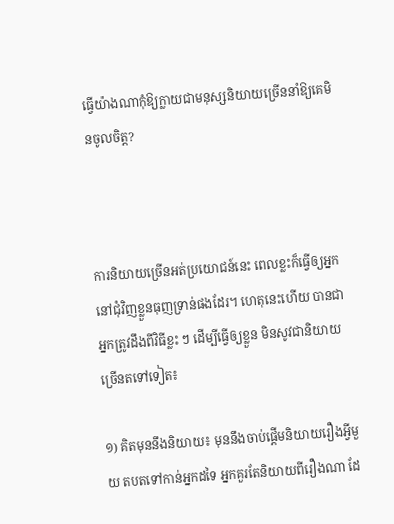ធ្វើយ៉ាងណាកុំឱ្យក្លាយជាមនុស្សនិយាយច្រើននាំឱ្យគេមិនចូលចិត្ត?



ការនិយាយច្រើនអត់ប្រយោជន៍នេះ ពេលខ្លះក៏ធ្វើឲ្យអ្នកនៅជុំវិញខ្លួនធុញទ្រាន់ផងដែរ។ ហេតុនេះហើយ បានជាអ្នកត្រូវដឹងពីវិធីខ្លះ ៗ ដើម្បីធ្វើឲ្យខ្លួន មិនសូវជានិយាយច្រើនតទៅទៀត៖

១) គិតមុននឹងនិយាយ៖ មុននឹងចាប់ផ្ដើមនិយាយរឿងអ្វីមួយ តបតទៅកាន់អ្នកដទៃ អ្នកគួរតែនិយាយពីរឿងណា ដែ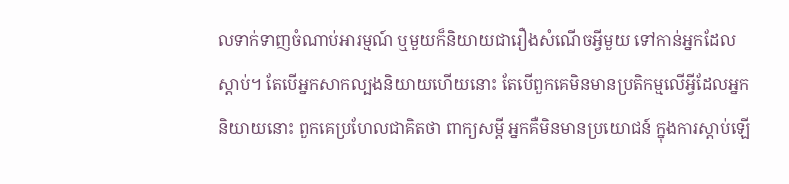លទាក់ទាញចំណាប់អារម្មណ៍ ឬមួយក៏និយាយជារឿងសំណើចអ្វីមួយ ទៅកាន់អ្នកដែលស្ដាប់។ តែបើអ្នកសាកល្បងនិយាយហើយនោះ តែបើពួកគេមិនមានប្រតិកម្មលើអ្វីដែលអ្នកនិយាយនោះ ពួកគេប្រហែលជាគិតថា ពាក្យសម្ដី អ្នកគឺមិនមានប្រយោជន៍ ក្នុងការស្ដាប់ឡើ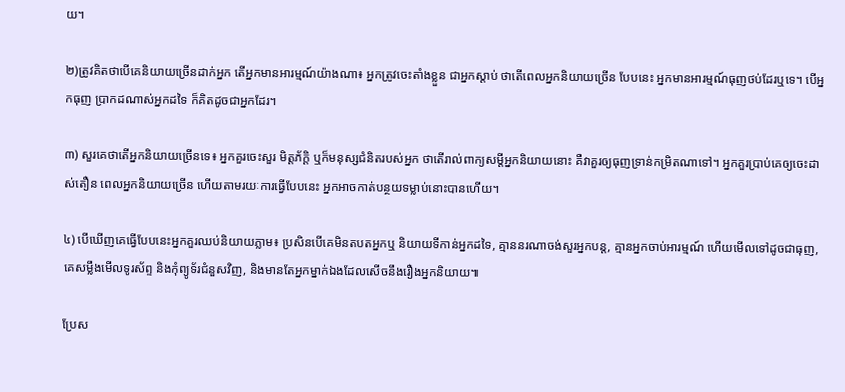យ។

២)ត្រូវគិតថាបើគេនិយាយច្រើនដាក់អ្នក តើអ្នកមានអារម្មណ៍យ៉ាងណា៖ អ្នកត្រូវចេះតាំងខ្លួន ជាអ្នកស្ដាប់ ថាតើពេលអ្នកនិយាយច្រើន បែបនេះ អ្នកមានអារម្មណ៍ធុញថប់ដែរឬទេ។ បើអ្នកធុញ ប្រាកដណាស់អ្នកដទៃ ក៏គិតដូចជាអ្នកដែរ។

៣) សួរគេថាតើអ្នកនិយាយច្រើនទេ៖ អ្នកគួរចេះសួរ មិត្តភ័ក្ដិ ឬក៏មនុស្សជំនិតរបស់អ្នក ថាតើរាល់ពាក្យសម្ដីអ្នកនិយាយនោះ គឺវាគួរឲ្យធុញទ្រាន់កម្រិតណាទៅ។ អ្នកគួរប្រាប់គេឲ្យចេះដាស់តឿន ពេលអ្នកនិយាយច្រើន ហើយតាមរយៈការធ្វើបែបនេះ អ្នកអាចកាត់បន្ថយទម្លាប់នោះបានហើយ។

៤) បើឃើញគេធ្វើបែបនេះអ្នកគួរឈប់និយាយភ្លាម៖ ប្រសិនបើគេមិនតបតអ្នកឬ និយាយទីកាន់អ្នកដទៃ, គ្មាននរណាចង់សួរអ្នកបន្ត, គ្មានអ្នកចាប់អារម្មណ៍ ហើយមើលទៅដូចជាធុញ, គេសម្លឹងមើលទូរស័ព្ទ និងកុំព្យូទ័រជំនួសវិញ, និងមានតែអ្នកម្នាក់ឯងដែលសើចនឹងរឿងអ្នកនិយាយ៕

ប្រែស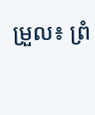ម្រួល៖ ព្រំ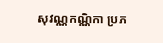សុវណ្ណកណ្ណិកា ប្រភ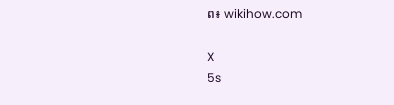ព៖ wikihow.com

X
5s